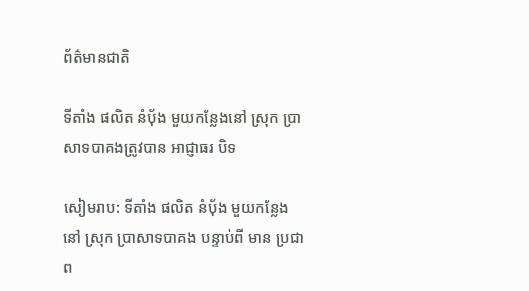ព័ត៌មានជាតិ

ទីតាំង ផលិត នំបុ័ង មួយកន្លែងនៅ ស្រុក ប្រាសាទបាគងត្រូវបាន អាជ្ញាធរ បិទ

សៀមរាប: ទីតាំង ផលិត នំបុ័ង មួយកន្លែង នៅ ស្រុក ប្រាសាទបាគង បន្ទាប់ពី មាន ប្រជាព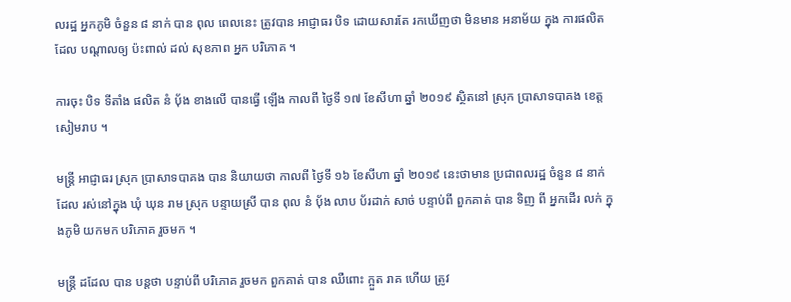លរដ្ឋ អ្នកភូមិ ចំនួន ៨ នាក់ បាន ពុល ពេលនេះ ត្រូវបាន អាជ្ញាធរ បិទ ដោយសារតែ រកឃើញថា មិនមាន អនាម័យ ក្នុង ការផលិត ដែល បណ្តាលឲ្យ ប៉ះពាល់ ដល់ សុខភាព អ្នក បរិភោគ ។

ការចុះ បិទ ទីតាំង ផលិត នំ បុ័ង ខាងលើ បានធ្វើ ឡើង កាលពី ថ្ងៃទី ១៧ ខែសីហា ឆ្នាំ ២០១៩ ស្ថិតនៅ ស្រុក ប្រាសាទបាគង ខេត្តសៀមរាប ។

មន្ត្រី អាជ្ញាធរ ស្រុក ប្រាសាទបាគង បាន និយាយថា កាលពី ថ្ងៃទី ១៦ ខែសីហា ឆ្នាំ ២០១៩ នេះថាមាន ប្រជាពលរដ្ឋ ចំនួន ៨ នាក់ ដែល រស់នៅក្នុង ឃុំ ឃុន រាម ស្រុក បន្ទាយស្រី បាន ពុល នំ បុ័ង លាប ប័រដាក់ សាច់ បន្ទាប់ពី ពួកគាត់ បាន ទិញ ពី អ្នកដើរ លក់ ក្នុងភូមិ យកមក បរិភោគ រួចមក ។

មន្ត្រី ដដែល បាន បន្តថា បន្ទាប់ពី បរិភោគ រួចមក ពួកគាត់ បាន ឈឺពោះ ក្អួត រាគ ហើយ ត្រូវ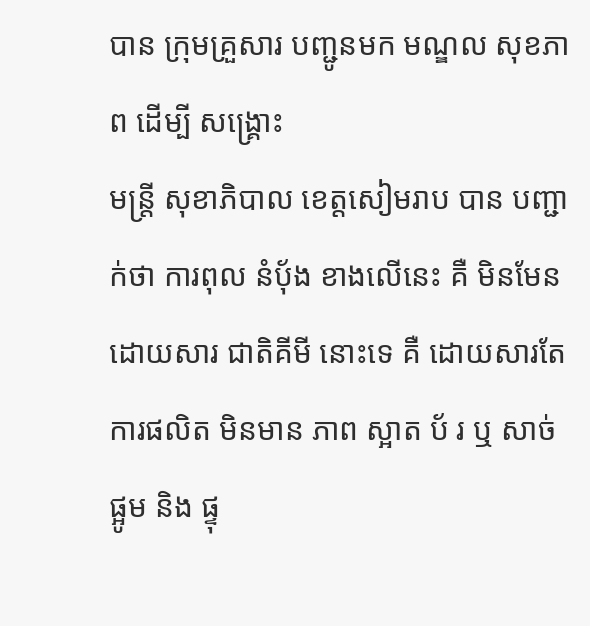បាន ក្រុមគ្រួសារ បញ្ជូនមក មណ្ឌល សុខភាព ដើម្បី សង្គ្រោះ
មន្ត្រី សុខាភិបាល ខេត្តសៀមរាប បាន បញ្ជាក់ថា ការពុល នំបុ័ង ខាងលើនេះ គឺ មិនមែន ដោយសារ ជាតិគីមី នោះទេ គឺ ដោយសារតែ ការផលិត មិនមាន ភាព ស្អាត ប័ រ ឬ សាច់ ផ្អូម និង ផ្ទុ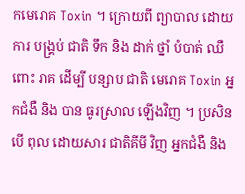កមេរោគ Toxin ។ ក្រោយពី ព្យាបាល ដោយ ការ បង្គ្រប់ ជាតិ ទឹក និង ដាក់ ថ្នាំ បំបាត់ ឈឺពោះ រាគ ដើម្បី បន្សាប ជាតិ មេរោគ Toxin អ្នកជំងឺ និង បាន ធូរស្រាល ឡើងវិញ ។ ប្រសិនបើ ពុល ដោយសារ ជាតិគីមី វិញ អ្នកជំងឺ និង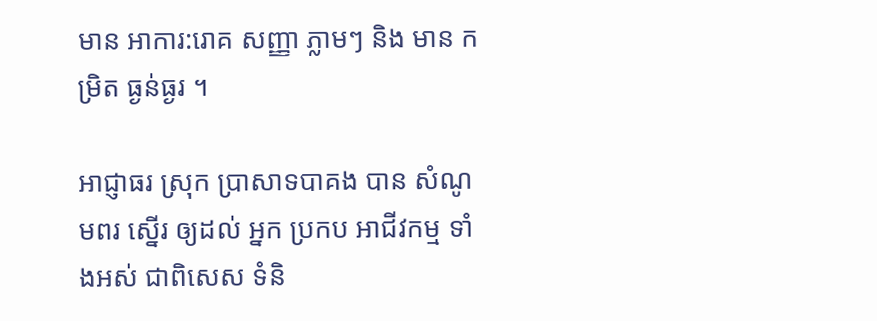មាន អាការ:រោគ សញ្ញា ភ្លាមៗ និង មាន កម្រិត ធ្ងន់ធ្ងរ ។

អាជ្ញាធរ ស្រុក ប្រាសាទបាគង បាន សំណូមពរ ស្នើរ ឲ្យដល់ អ្នក ប្រកប អាជីវកម្ម ទាំងអស់ ជាពិសេស ទំនិ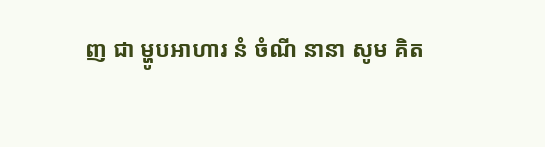ញ ជា ម្ហូបអាហារ នំ ចំណី នានា សូម គិត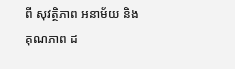ពី សុវត្ថិភាព អនាម័យ និង គុណភាព ដ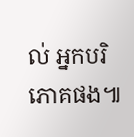ល់ អ្នកបរិភោគផង៕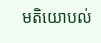មតិយោបល់